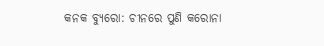କନକ ବ୍ୟୁରୋ: ଚୀନରେ ପୁଣି କରୋନା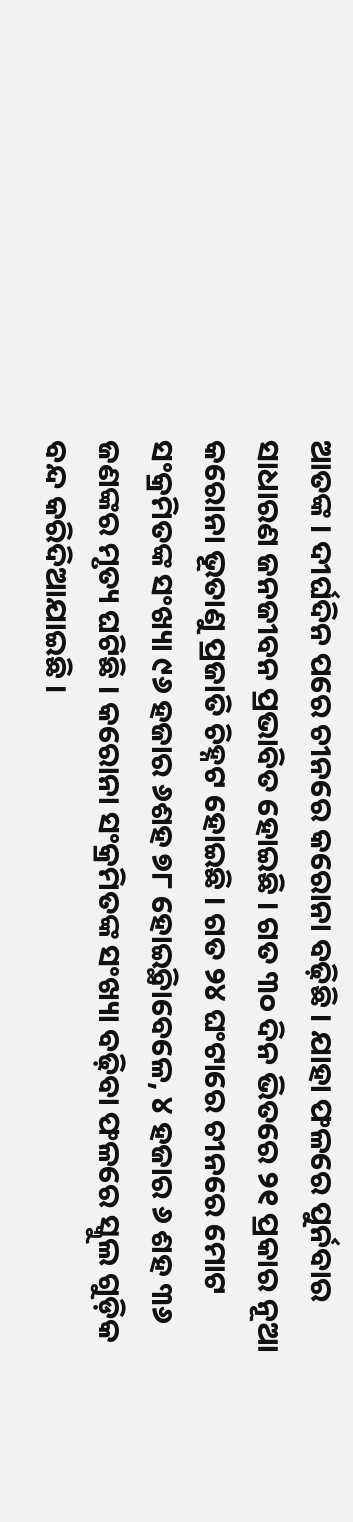ଆତଙ୍କ । ଦୀର୍ଘଦିନ ପରେ ଚୀନରେ କରୋନା ବଢ଼ିଛି । ଯାହା ଫଳରେ ପୁର୍ନବାର ସାଧାରଣ ଜନଜୀବନ ପ୍ରଭାବିତ ହୋଇଛି । ଗତ ୩୦ ଦିନ ଭିତରେ ୨୧ ପ୍ରକାର ନୂଆ କରୋନା ଭୂତାଣୁ ପ୍ରଜାତି ଚିହ୍ନଟ ହୋଇଛି । ଗତ ୨୪ ଘଂଟାରେ ଚୀନରେ ମୋଟ ସଂକ୍ରମିତଙ୍କ ସଂଖ୍ୟା ୯୬ ହଜାର ୬ଶହ ୭୮ ହୋଇ୍ଥିବାବେଳେ, ୪ ହଜାର ୬ ଶହ ୩୬ ଜଣଙ୍କର ମୃତ୍ୟ ଘଟିଛି । କରୋନା ସଂକ୍ରମିତଙ୍କ ସଂଖ୍ୟା ବଢ଼ିବା ଫଳରେ ସ୍କୁଲ ଗୁଡ଼ିକ ବନ୍ଦ କରିଦିଆଯାଇଛି ।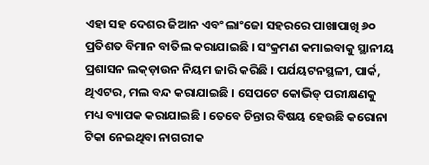ଏହା ସହ ଦେଶର ଜିଆନ ଏବଂ ଲାଂଜୋ ସହରରେ ପାଖାପାଖି ୬୦ ପ୍ରତିଶତ ବିମାନ ବାତିଲ କରାଯାଇଛି । ସଂକ୍ରମଣ କମାଇବାକୁ ସ୍ଥାନୀୟ ପ୍ରଶାସନ ଲକ୍ଡ଼ାଉନ ନିୟମ ଜାରି କରିଛି । ପର୍ଯୟଟନସ୍ଥଳୀ, ପାର୍କ, ଥିଏଟର, ମଲ ବନ୍ଦ କରାଯାଇଛି । ସେପଟେ କୋଭିଡ୍ ପରୀକ୍ଷଣକୁ ମଧ୍ୟ ବ୍ୟାପକ କରାଯାଇଛି । ତେବେ ଚିନ୍ତାର ବିଷୟ ହେଉଛି କରୋନା ଟିକା ନେଇଥିବା ନାଗରୀକ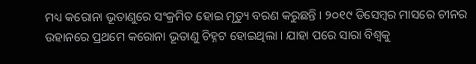ମଧ୍ୟ କରୋନା ଭୂତାଣୁରେ ସଂକ୍ରମିତ ହୋଇ ମୃତ୍ୟୁ ବରଣ କରୁଛନ୍ତି । ୨୦୧୯ ଡିସେମ୍ବର ମାସରେ ଚୀନର ଉହାନରେ ପ୍ରଥମେ କରୋନା ଭୂତାଣୁ ଚିହ୍ନଟ ହୋଇଥିଲା । ଯାହା ପରେ ସାରା ବିଶ୍ୱକୁ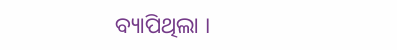ବ୍ୟାପିଥିଲା ।